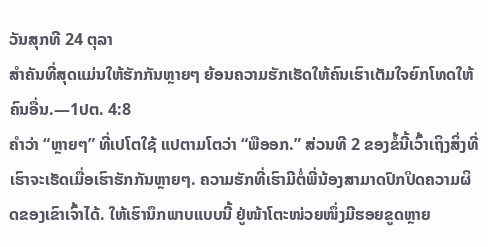ວັນສຸກທີ 24 ຕຸລາ
ສຳຄັນທີ່ສຸດແມ່ນໃຫ້ຮັກກັນຫຼາຍໆ ຍ້ອນຄວາມຮັກເຮັດໃຫ້ຄົນເຮົາເຕັມໃຈຍົກໂທດໃຫ້ຄົນອື່ນ.—1ປຕ. 4:8
ຄຳວ່າ “ຫຼາຍໆ” ທີ່ເປໂຕໃຊ້ ແປຕາມໂຕວ່າ “ພືອອກ.” ສ່ວນທີ 2 ຂອງຂໍ້ນີ້ເວົ້າເຖິງສິ່ງທີ່ເຮົາຈະເຮັດເມື່ອເຮົາຮັກກັນຫຼາຍໆ. ຄວາມຮັກທີ່ເຮົາມີຕໍ່ພີ່ນ້ອງສາມາດປົກປິດຄວາມຜິດຂອງເຂົາເຈົ້າໄດ້. ໃຫ້ເຮົານຶກພາບແບບນີ້ ຢູ່ໜ້າໂຕະໜ່ວຍໜຶ່ງມີຮອຍຂູດຫຼາຍ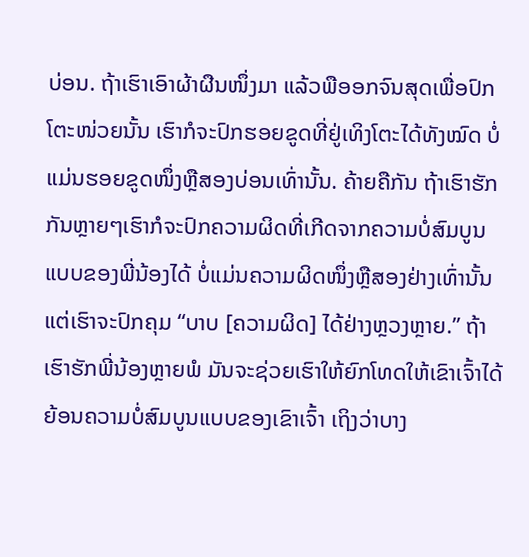ບ່ອນ. ຖ້າເຮົາເອົາຜ້າຜືນໜຶ່ງມາ ແລ້ວພືອອກຈົນສຸດເພື່ອປົກໂຕະໜ່ວຍນັ້ນ ເຮົາກໍຈະປົກຮອຍຂູດທີ່ຢູ່ເທິງໂຕະໄດ້ທັງໝົດ ບໍ່ແມ່ນຮອຍຂູດໜຶ່ງຫຼືສອງບ່ອນເທົ່ານັ້ນ. ຄ້າຍຄືກັນ ຖ້າເຮົາຮັກກັນຫຼາຍໆເຮົາກໍຈະປົກຄວາມຜິດທີ່ເກີດຈາກຄວາມບໍ່ສົມບູນແບບຂອງພີ່ນ້ອງໄດ້ ບໍ່ແມ່ນຄວາມຜິດໜຶ່ງຫຼືສອງຢ່າງເທົ່ານັ້ນ ແຕ່ເຮົາຈະປົກຄຸມ “ບາບ [ຄວາມຜິດ] ໄດ້ຢ່າງຫຼວງຫຼາຍ.” ຖ້າເຮົາຮັກພີ່ນ້ອງຫຼາຍພໍ ມັນຈະຊ່ວຍເຮົາໃຫ້ຍົກໂທດໃຫ້ເຂົາເຈົ້າໄດ້ຍ້ອນຄວາມບໍ່ສົມບູນແບບຂອງເຂົາເຈົ້າ ເຖິງວ່າບາງ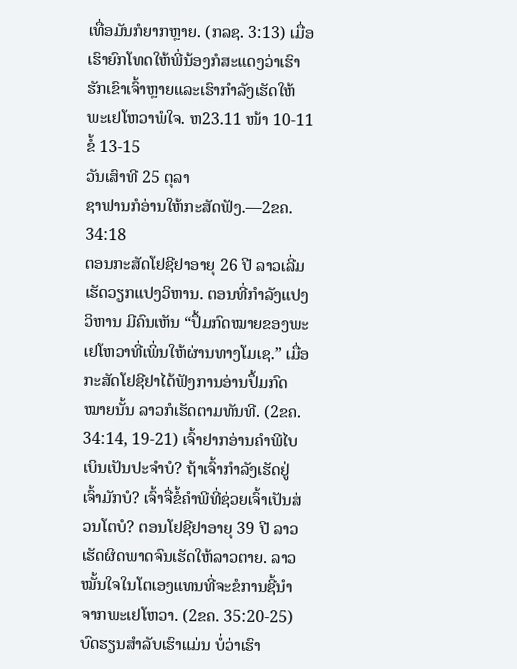ເທື່ອມັນກໍຍາກຫຼາຍ. (ກລຊ. 3:13) ເມື່ອເຮົາຍົກໂທດໃຫ້ພີ່ນ້ອງກໍສະແດງວ່າເຮົາຮັກເຂົາເຈົ້າຫຼາຍແລະເຮົາກຳລັງເຮັດໃຫ້ພະເຢໂຫວາພໍໃຈ. ຫ23.11 ໜ້າ 10-11 ຂໍ້ 13-15
ວັນເສົາທີ 25 ຕຸລາ
ຊາຟານກໍອ່ານໃຫ້ກະສັດຟັງ.—2ຂຄ. 34:18
ຕອນກະສັດໂຢຊີຢາອາຍຸ 26 ປີ ລາວເລີ່ມເຮັດວຽກແປງວິຫານ. ຕອນທີ່ກຳລັງແປງວິຫານ ມີຄົນເຫັນ “ປຶ້ມກົດໝາຍຂອງພະເຢໂຫວາທີ່ເພິ່ນໃຫ້ຜ່ານທາງໂມເຊ.” ເມື່ອກະສັດໂຢຊີຢາໄດ້ຟັງການອ່ານປຶ້ມກົດໝາຍນັ້ນ ລາວກໍເຮັດຕາມທັນທີ. (2ຂຄ. 34:14, 19-21) ເຈົ້າຢາກອ່ານຄຳພີໄບເບິນເປັນປະຈຳບໍ? ຖ້າເຈົ້າກຳລັງເຮັດຢູ່ ເຈົ້າມັກບໍ? ເຈົ້າຈື່ຂໍ້ຄຳພີທີ່ຊ່ວຍເຈົ້າເປັນສ່ວນໂຕບໍ? ຕອນໂຢຊີຢາອາຍຸ 39 ປີ ລາວເຮັດຜິດພາດຈົນເຮັດໃຫ້ລາວຕາຍ. ລາວໝັ້ນໃຈໃນໂຕເອງແທນທີ່ຈະຂໍການຊີ້ນຳຈາກພະເຢໂຫວາ. (2ຂຄ. 35:20-25) ບົດຮຽນສຳລັບເຮົາແມ່ນ ບໍ່ວ່າເຮົາ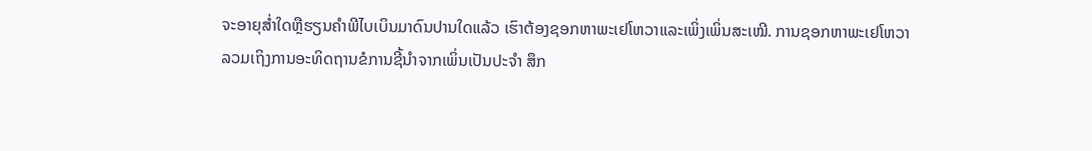ຈະອາຍຸສ່ຳໃດຫຼືຮຽນຄຳພີໄບເບິນມາດົນປານໃດແລ້ວ ເຮົາຕ້ອງຊອກຫາພະເຢໂຫວາແລະເພິ່ງເພິ່ນສະເໝີ. ການຊອກຫາພະເຢໂຫວາລວມເຖິງການອະທິດຖານຂໍການຊີ້ນຳຈາກເພິ່ນເປັນປະຈຳ ສຶກ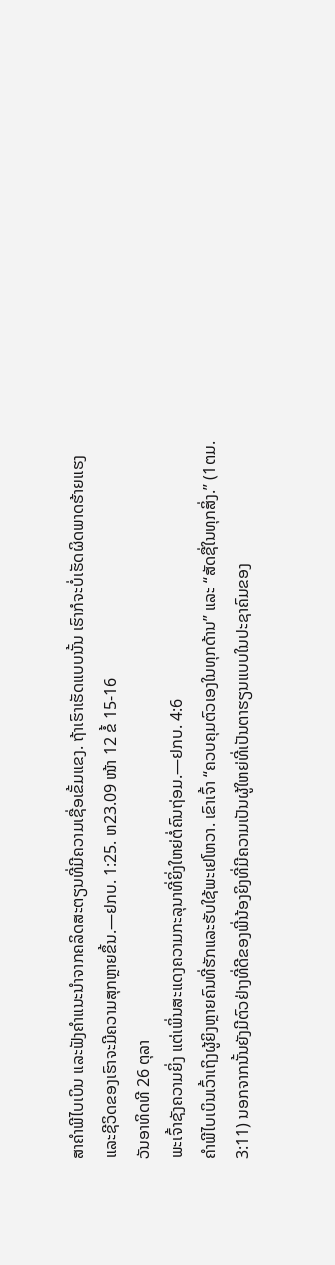ສາຄຳພີໄບເບິນ ແລະຟັງຄຳແນະນຳຈາກຄລິດສະຕຽນທີ່ມີຄວາມເຊື່ອເຂັ້ມແຂງ. ຖ້າເຮົາເຮັດແບບນັ້ນ ເຮົາກໍຈະບໍ່ເຮັດຜິດພາດຮ້າຍແຮງ ແລະຊີວິດຂອງເຮົາຈະມີຄວາມສຸກຫຼາຍຂຶ້ນ.—ຢກບ. 1:25. ຫ23.09 ໜ້າ 12 ຂໍ້ 15-16
ວັນອາທິດທີ 26 ຕຸລາ
ພະເຈົ້າຊັງຄວາມຍິ່ງ ແຕ່ເພິ່ນສະແດງຄວາມກະລຸນາທີ່ຍິ່ງໃຫຍ່ຕໍ່ຄົນຖ່ອມ.—ຢກບ. 4:6
ຄຳພີໄບເບິນເວົ້າເຖິງຜູ້ຍິງຫຼາຍຄົນທີ່ຮັກແລະຮັບໃຊ້ພະເຢໂຫວາ. ເຂົາເຈົ້າ “ຄວບຄຸມຕົວເອງໃນທຸກດ້ານ” ແລະ “ສັດຊື່ໃນທຸກສິ່ງ.” (1ຕມ. 3:11) ນອກຈາກນັ້ນຍັງມີຕົວຢ່າງທີ່ດີຂອງພີ່ນ້ອງຍິງທີ່ມີຄວາມເປັນຜູ້ໃຫຍ່ທີ່ເປັນຕາຮຽນແບບໃນປະຊາຄົມຂອງ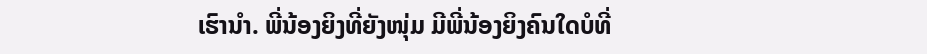ເຮົານຳ. ພີ່ນ້ອງຍິງທີ່ຍັງໜຸ່ມ ມີພີ່ນ້ອງຍິງຄົນໃດບໍທີ່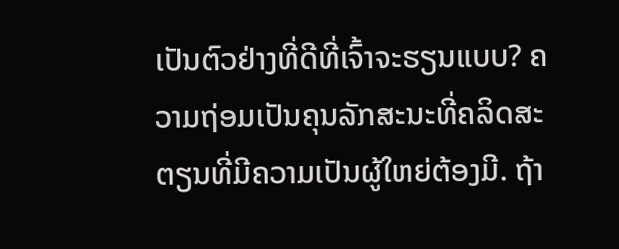ເປັນຕົວຢ່າງທີ່ດີທີ່ເຈົ້າຈະຮຽນແບບ? ຄວາມຖ່ອມເປັນຄຸນລັກສະນະທີ່ຄລິດສະຕຽນທີ່ມີຄວາມເປັນຜູ້ໃຫຍ່ຕ້ອງມີ. ຖ້າ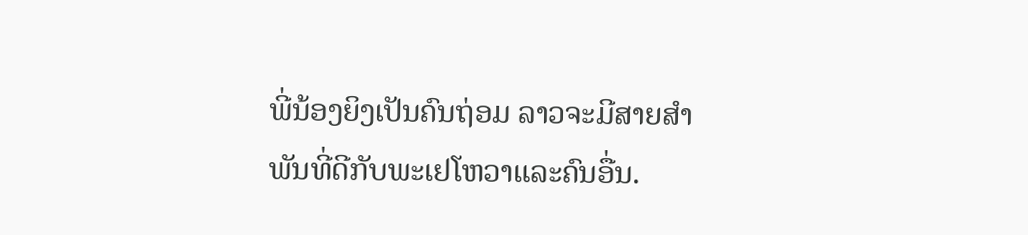ພີ່ນ້ອງຍິງເປັນຄົນຖ່ອມ ລາວຈະມີສາຍສຳພັນທີ່ດີກັບພະເຢໂຫວາແລະຄົນອື່ນ.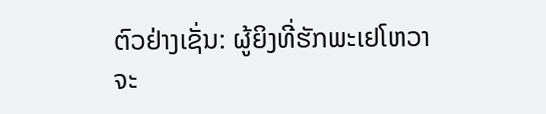ຕົວຢ່າງເຊັ່ນ: ຜູ້ຍິງທີ່ຮັກພະເຢໂຫວາຈະ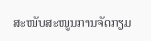ສະໜັບສະໜູນການຈັດກຽມ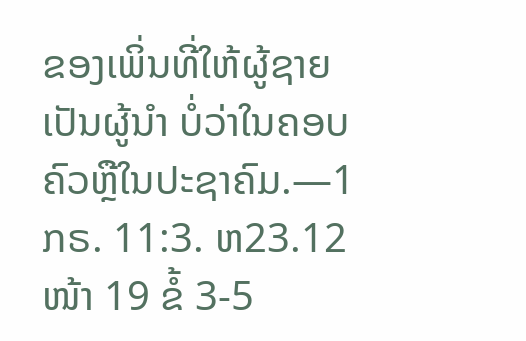ຂອງເພິ່ນທີ່ໃຫ້ຜູ້ຊາຍເປັນຜູ້ນຳ ບໍ່ວ່າໃນຄອບຄົວຫຼືໃນປະຊາຄົມ.—1ກຣ. 11:3. ຫ23.12 ໜ້າ 19 ຂໍ້ 3-5